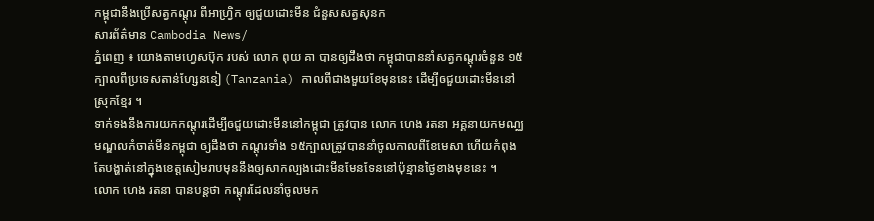កម្ពុជានឹងប្រើសត្វកណ្តុរ ពីអាហ្រ្វិក ឲ្យជួយដោះមីន ជំនួសសត្វសុនក
សារព័ត៌មាន Cambodia News/
ភ្នំពេញ ៖ យោងតាមហ្វេសប៊ុក របស់ លោក ពុយ គា បានឲ្យដឹងថា កម្ពុជាបាននាំសត្វកណ្តុរចំនួន ១៥ក្បាលពីប្រទេសតាន់ហ្សែននៀ (Tanzania) កាលពីជាងមួយខែមុននេះ ដើម្បីឲជួយដោះមីននៅស្រុកខ្មែរ ។
ទាក់ទងនឹងការយកកណ្តុរដើម្បីឲជួយដោះមីននៅកម្ពុជា ត្រូវបាន លោក ហេង រតនា អគ្គនាយកមណ្ឈមណ្ឌលកំចាត់មីនកម្ពុជា ឲ្យដឹងថា កណ្តុរទាំង ១៥ក្បាលត្រូវបាននាំចូលកាលពីខែមេសា ហើយកំពុងតែបង្ហាត់នៅក្នុងខេត្តសៀមរាបមុននឹងឲ្យសាកល្បងដោះមីនមែនទែននៅប៉ុន្មានថ្ងៃខាងមុខនេះ ។
លោក ហេង រតនា បានបន្តថា កណ្តុរដែលនាំចូលមក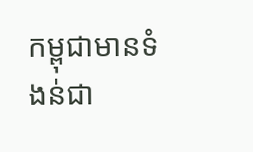កម្ពុជាមានទំងន់ជា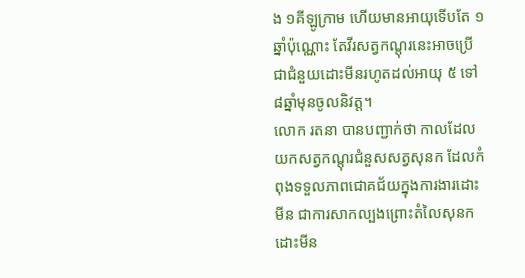ង ១គីឡូក្រាម ហើយមានអាយុទើបតែ ១ឆ្នាំប៉ុណ្ណោះ តែវីរសត្វកណ្តុរនេះអាចប្រើជាជំនួយដោះមីនរហូតដល់អាយុ ៥ ទៅ ៨ឆ្នាំមុនចូលនិវត្ត។
លោក រតនា បានបញ្ជាក់ថា កាលដែល យកសត្វកណ្តុរជំនួសសត្វសុនក ដែលកំពុងទទួលភាពជោគជ័យក្នុងការងារដោះមីន ជាការសាកល្បងព្រោះតំលៃសុនកដោះមីន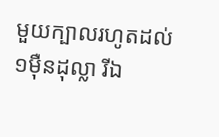មួយក្បាលរហូតដល់ ១ម៉ឺនដុល្លា រីឯ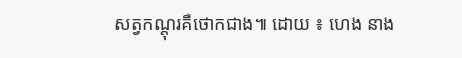សត្វកណ្តុរគឺថោកជាង៕ ដោយ ៖ ហេង នាង